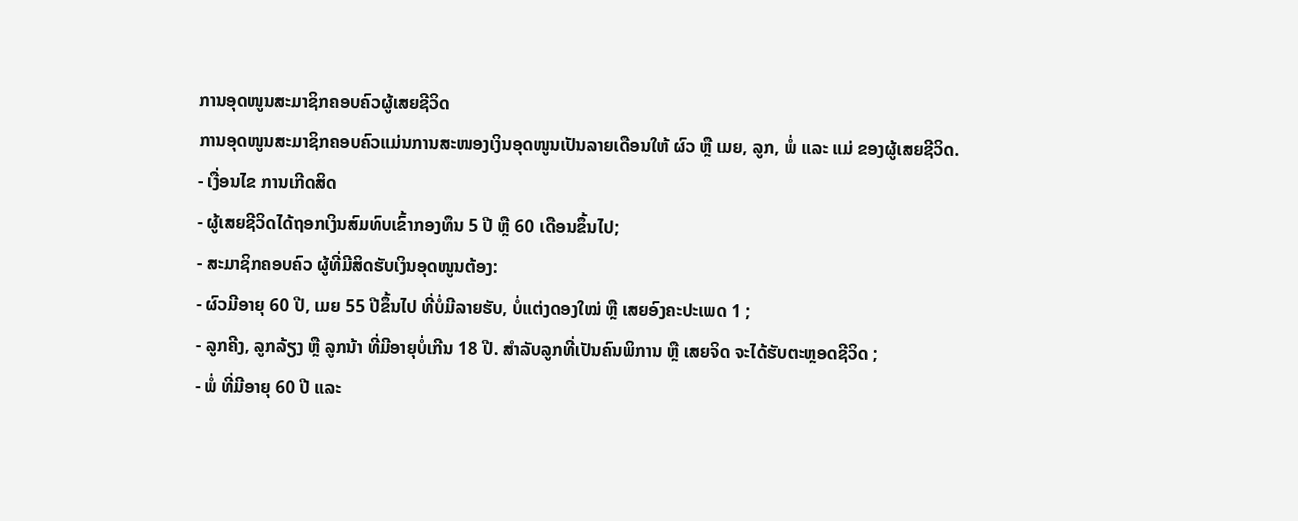ການອຸດໜູນສະມາຊິກຄອບຄົວຜູ້ເສຍຊີວິດ
ການອຸດໜູນສະມາຊິກຄອບຄົວແມ່ນການສະໜອງເງິນອຸດໜູນເປັນລາຍເດືອນໃຫ້ ຜົວ ຫຼື ເມຍ, ລູກ, ພໍ່ ແລະ ແມ່ ຂອງຜູ້ເສຍຊີວິດ.
- ເງື່ອນໄຂ ການເກີດສິດ
- ຜູ້ເສຍຊີວິດໄດ້ຖອກເງິນສົມທົບເຂົ້າກອງທຶນ 5 ປີ ຫຼື 60 ເດືອນຂຶ້ນໄປ;
- ສະມາຊິກຄອບຄົວ ຜູ້ທີ່ມີສິດຮັບເງິນອຸດໜູນຕ້ອງ:
- ຜົວມີອາຍຸ 60 ປີ, ເມຍ 55 ປີຂຶ້ນໄປ ທີ່ບໍ່ມີລາຍຮັບ, ບໍ່ແຕ່ງດອງໃໝ່ ຫຼື ເສຍອົງຄະປະເພດ 1 ;
- ລູກຄີງ, ລູກລ້ຽງ ຫຼື ລູກນ້າ ທີ່ມີອາຍຸບໍ່ເກີນ 18 ປີ. ສຳລັບລູກທີ່ເປັນຄົນພິການ ຫຼື ເສຍຈິດ ຈະໄດ້ຮັບຕະຫຼອດຊີວິດ ;
- ພໍ່ ທີ່ມີອາຍຸ 60 ປີ ແລະ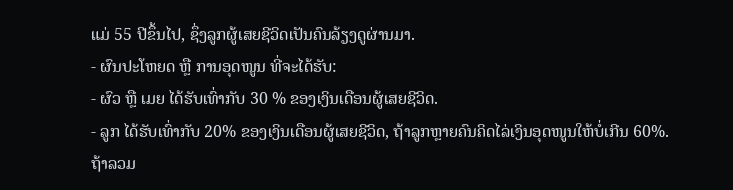ແມ່ 55 ປີຂຶ້ນໄປ, ຊຶ່ງລູກຜູ້ເສຍຊີວິດເປັນຄົນລ້ຽງດູຜ່ານມາ.
- ຜົນປະໂຫຍດ ຫຼື ການອຸດໜູນ ທີ່ຈະໄດ້ຮັບ:
- ຜົວ ຫຼື ເມຍ ໄດ້ຮັບເທົ່າກັບ 30 % ຂອງເງິນເດືອນຜູ້ເສຍຊີວິດ.
- ລູກ ໄດ້ຮັບເທົ່າກັບ 20% ຂອງເງິນເດືອນຜູ້ເສຍຊີວິດ, ຖ້າລູກຫຼາຍຄົນຄິດໄລ່ເງິນອຸດໜູນໃຫ້ບໍ່ເກີນ 60%.
ຖ້າລວມ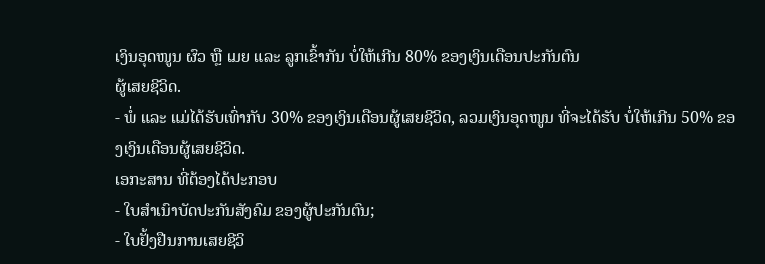ເງິນອຸດໜູນ ຜົວ ຫຼື ເມຍ ແລະ ລູກເຂົ້າກັນ ບໍ່ໃຫ້ເກີນ 80% ຂອງເງິນເດືອນປະກັນຕົນ
ຜູ້ເສຍຊີວິດ.
- ພໍ່ ແລະ ແມ່ໄດ້ຮັບເທົ່າກັບ 30% ຂອງເງິນເດືອນຜູ້ເສຍຊີວິດ, ລວມເງິນອຸດໜູນ ທີ່ຈະໄດ້ຮັບ ບໍ່ໃຫ້ເກີນ 50% ຂອງເງິນເດືອນຜູ້ເສຍຊີວິດ.
ເອກະສານ ທີ່ຕ້ອງໄດ້ປະກອບ
- ໃບສຳເນົາບັດປະກັນສັງຄົມ ຂອງຜູ້ປະກັນຕົນ;
- ໃບຢັ້ງຢືນການເສຍຊີວິ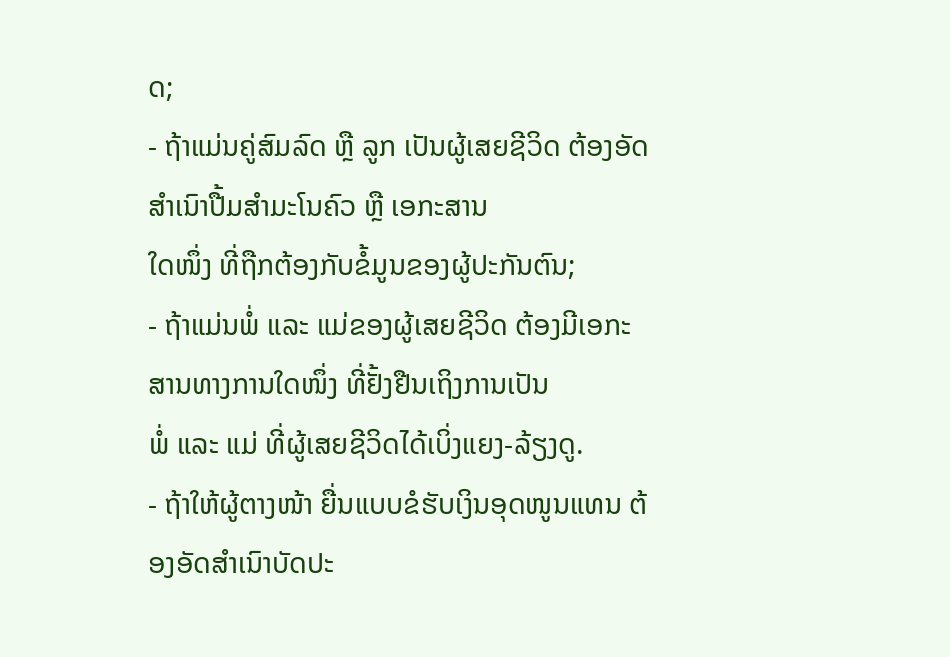ດ;
- ຖ້າແມ່ນຄູ່ສົມລົດ ຫຼື ລູກ ເປັນຜູ້ເສຍຊີວິດ ຕ້ອງອັດສຳເນົາປື້ມສຳມະໂນຄົວ ຫຼື ເອກະສານ
ໃດໜຶ່ງ ທີ່ຖືກຕ້ອງກັບຂໍ້ມູນຂອງຜູ້ປະກັນຕົນ;
- ຖ້າແມ່ນພໍ່ ແລະ ແມ່ຂອງຜູ້ເສຍຊີວິດ ຕ້ອງມີເອກະສານທາງການໃດໜຶ່ງ ທີ່ຢັ້ງຢືນເຖິງການເປັນ
ພໍ່ ແລະ ແມ່ ທີ່ຜູ້ເສຍຊີວິດໄດ້ເບິ່ງແຍງ-ລ້ຽງດູ.
- ຖ້າໃຫ້ຜູ້ຕາງໜ້າ ຍື່ນແບບຂໍຮັບເງິນອຸດໜູນແທນ ຕ້ອງອັດສຳເນົາບັດປະ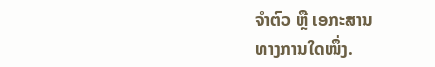ຈຳຕົວ ຫຼື ເອກະສານ
ທາງການໃດໜຶ່ງ.